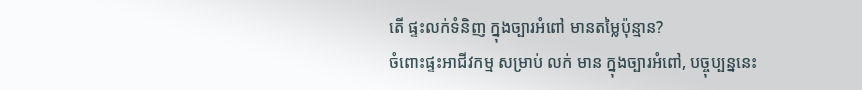តើ ផ្ទះលក់ទំនិញ ក្នុងច្បារអំពៅ មានតម្លៃប៉ុន្មាន?
ចំពោះផ្ទះអាជីវកម្ម សម្រាប់ លក់ មាន ក្នុងច្បារអំពៅ, បច្ចុប្បន្ននេះ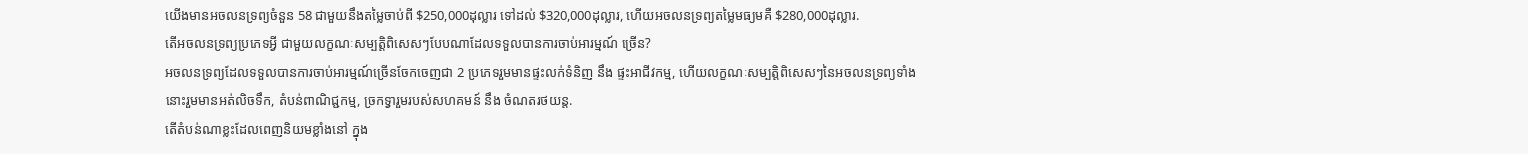យើងមានអចលនទ្រព្យចំនួន 58 ជាមួយនឹងតម្លៃចាប់ពី $250,000ដុល្លារ ទៅដល់ $320,000ដុល្លារ, ហើយអចលនទ្រព្យតម្លៃមធ្យមគឺ $280,000ដុល្លារ.
តើអចលនទ្រព្យប្រភេទអ្វី ជាមួយលក្ខណៈសម្បត្តិពិសេសៗបែបណាដែលទទួលបានការចាប់អារម្មណ៍ ច្រើន?
អចលនទ្រព្យដែលទទួលបានការចាប់អារម្មណ៍ច្រើនចែកចេញជា 2 ប្រភេទរួមមានផ្ទះលក់ទំនិញ នឹង ផ្ទះអាជីវកម្ម, ហើយលក្ខណៈសម្បត្តិពិសេសៗនៃអចលនទ្រព្យទាំងនោះរួមមានអត់លិចទឹក, តំបន់ពាណិជ្ជកម្ម, ច្រកទ្វារួមរបស់សហគមន៍ នឹង ចំណតរថយន្ត.
តើតំបន់ណាខ្លះដែលពេញនិយមខ្លាំងនៅ ក្នុង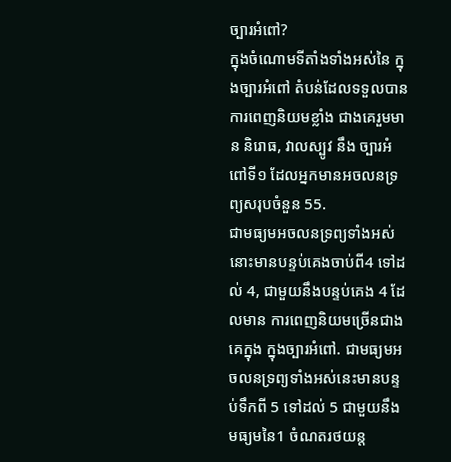ច្បារអំពៅ?
ក្នុងចំណោមទីតាំងទាំងអស់នៃ ក្នុងច្បារអំពៅ តំបន់ដែលទទួលបានការពេញនិយមខ្លាំង ជាងគេរួមមាន និរោធ, វាលស្បូវ នឹង ច្បារអំពៅទី១ ដែលអ្នកមានអចលនទ្រព្យសរុបចំនួន 55.
ជាមធ្យមអចលនទ្រព្យទាំងអស់នោះមានបន្ទប់គេងចាប់ពី4 ទៅដល់ 4, ជាមួយនឹងបន្ទប់គេង 4 ដែលមាន ការពេញនិយមច្រើនជាងគេក្នុង ក្នុងច្បារអំពៅ. ជាមធ្យមអចលនទ្រព្យទាំងអស់នេះមានបន្ទប់ទឹកពី 5 ទៅដល់ 5 ជាមួយនឹងមធ្យមនៃ1 ចំណតរថយន្ត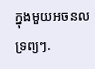ក្នុងមួយអចនលទ្រព្យៗ.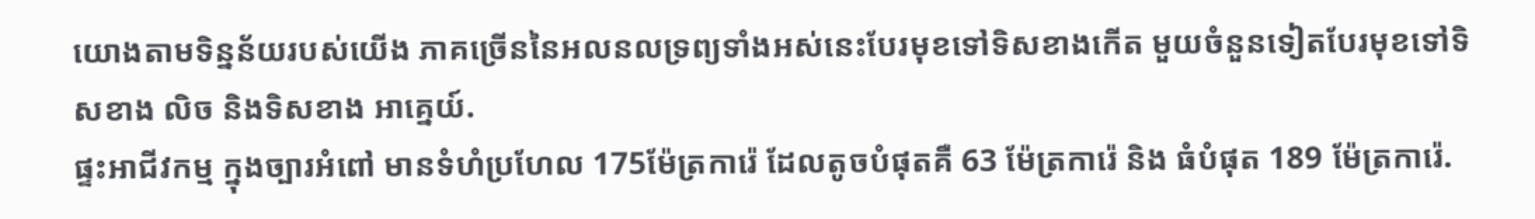យោងតាមទិន្នន័យរបស់យើង ភាគច្រើននៃអលនលទ្រព្យទាំងអស់នេះបែរមុខទៅទិសខាងកើត មួយចំនួនទៀតបែរមុខទៅទិសខាង លិច និងទិសខាង អាគ្នេយ៍.
ផ្ទះអាជីវកម្ម ក្នុងច្បារអំពៅ មានទំហំប្រហែល 175ម៉ែត្រការ៉េ ដែលតូចបំផុតគឺ 63 ម៉ែត្រការ៉េ និង ធំបំផុត 189 ម៉ែត្រការ៉េ.